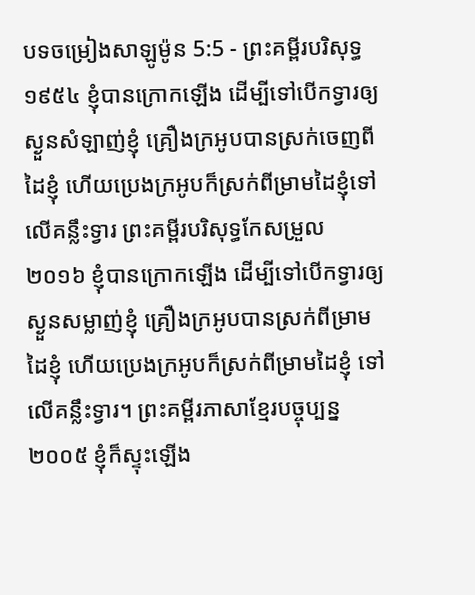បទចម្រៀងសាឡូម៉ូន 5:5 - ព្រះគម្ពីរបរិសុទ្ធ ១៩៥៤ ខ្ញុំបានក្រោកឡើង ដើម្បីទៅបើកទ្វារឲ្យស្ងួនសំឡាញ់ខ្ញុំ គ្រឿងក្រអូបបានស្រក់ចេញពីដៃខ្ញុំ ហើយប្រេងក្រអូបក៏ស្រក់ពីម្រាមដៃខ្ញុំទៅលើគន្លឹះទ្វារ ព្រះគម្ពីរបរិសុទ្ធកែសម្រួល ២០១៦ ខ្ញុំបានក្រោកឡើង ដើម្បីទៅបើកទ្វារឲ្យស្ងួនសម្លាញ់ខ្ញុំ គ្រឿងក្រអូបបានស្រក់ពីម្រាមដៃខ្ញុំ ហើយប្រេងក្រអូបក៏ស្រក់ពីម្រាមដៃខ្ញុំ ទៅលើគន្លឹះទ្វារ។ ព្រះគម្ពីរភាសាខ្មែរបច្ចុប្បន្ន ២០០៥ ខ្ញុំក៏ស្ទុះឡើង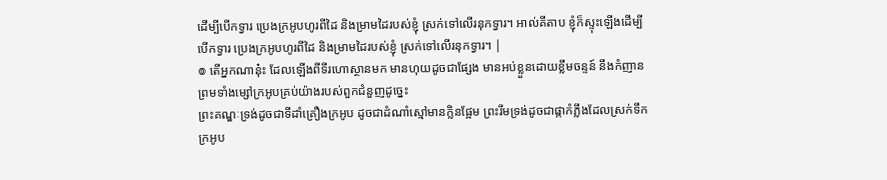ដើម្បីបើកទ្វារ ប្រេងក្រអូបហូរពីដៃ និងម្រាមដៃរបស់ខ្ញុំ ស្រក់ទៅលើរនុកទ្វារ។ អាល់គីតាប ខ្ញុំក៏ស្ទុះឡើងដើម្បីបើកទ្វារ ប្រេងក្រអូបហូរពីដៃ និងម្រាមដៃរបស់ខ្ញុំ ស្រក់ទៅលើរនុកទ្វារ។ |
៙ តើអ្នកណានុ៎ះ ដែលឡើងពីទីរហោស្ថានមក មានហុយដូចជាផ្សែង មានអប់ខ្លួនដោយខ្លឹមចន្ទន៍ នឹងកំញាន ព្រមទាំងម្សៅក្រអូបគ្រប់យ៉ាងរបស់ពួកជំនួញដូច្នេះ
ព្រះគណ្ឌៈទ្រង់ដូចជាទីដាំគ្រឿងក្រអូប ដូចជាដំណាំស្មៅមានក្លិនផ្អែម ព្រះរឹមទ្រង់ដូចជាផ្កាកំភ្លឹងដែលស្រក់ទឹកក្រអូប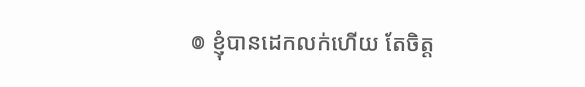៙ ខ្ញុំបានដេកលក់ហើយ តែចិត្ត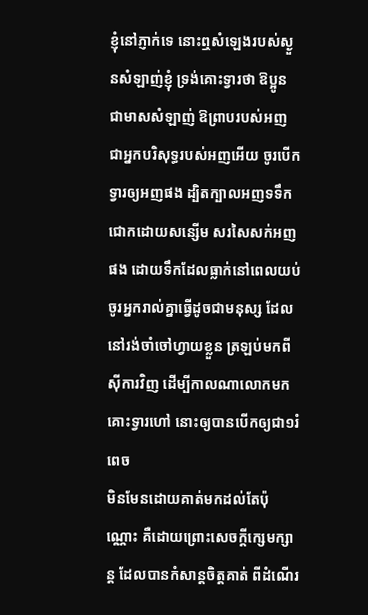ខ្ញុំនៅភ្ញាក់ទេ នោះឮសំឡេងរបស់ស្ងួនសំឡាញ់ខ្ញុំ ទ្រង់គោះទ្វារថា ឱប្អូន ជាមាសសំឡាញ់ ឱព្រាបរបស់អញ ជាអ្នកបរិសុទ្ធរបស់អញអើយ ចូរបើកទ្វារឲ្យអញផង ដ្បិតក្បាលអញទទឹកជោកដោយសន្សើម សរសៃសក់អញផង ដោយទឹកដែលធ្លាក់នៅពេលយប់
ចូរអ្នករាល់គ្នាធ្វើដូចជាមនុស្ស ដែលនៅរង់ចាំចៅហ្វាយខ្លួន ត្រឡប់មកពីស៊ីការវិញ ដើម្បីកាលណាលោកមកគោះទ្វារហៅ នោះឲ្យបានបើកឲ្យជា១រំពេច
មិនមែនដោយគាត់មកដល់តែប៉ុណ្ណោះ គឺដោយព្រោះសេចក្ដីក្សេមក្សាន្ត ដែលបានកំសាន្តចិត្តគាត់ ពីដំណើរ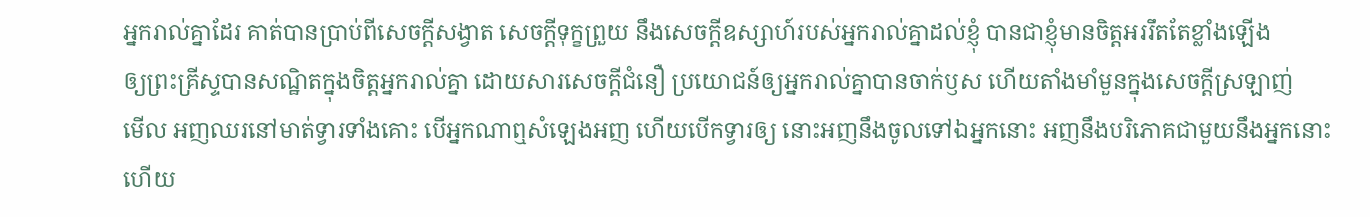អ្នករាល់គ្នាដែរ គាត់បានប្រាប់ពីសេចក្ដីសង្វាត សេចក្ដីទុក្ខព្រួយ នឹងសេចក្ដីឧស្សាហ៍របស់អ្នករាល់គ្នាដល់ខ្ញុំ បានជាខ្ញុំមានចិត្តអររឹតតែខ្លាំងឡើង
ឲ្យព្រះគ្រីស្ទបានសណ្ឋិតក្នុងចិត្តអ្នករាល់គ្នា ដោយសារសេចក្ដីជំនឿ ប្រយោជន៍ឲ្យអ្នករាល់គ្នាបានចាក់ឫស ហើយតាំងមាំមួនក្នុងសេចក្ដីស្រឡាញ់
មើល អញឈរនៅមាត់ទ្វារទាំងគោះ បើអ្នកណាឮសំឡេងអញ ហើយបើកទ្វារឲ្យ នោះអញនឹងចូលទៅឯអ្នកនោះ អញនឹងបរិភោគជាមួយនឹងអ្នកនោះ ហើយ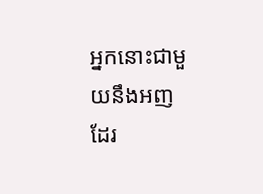អ្នកនោះជាមួយនឹងអញដែរ